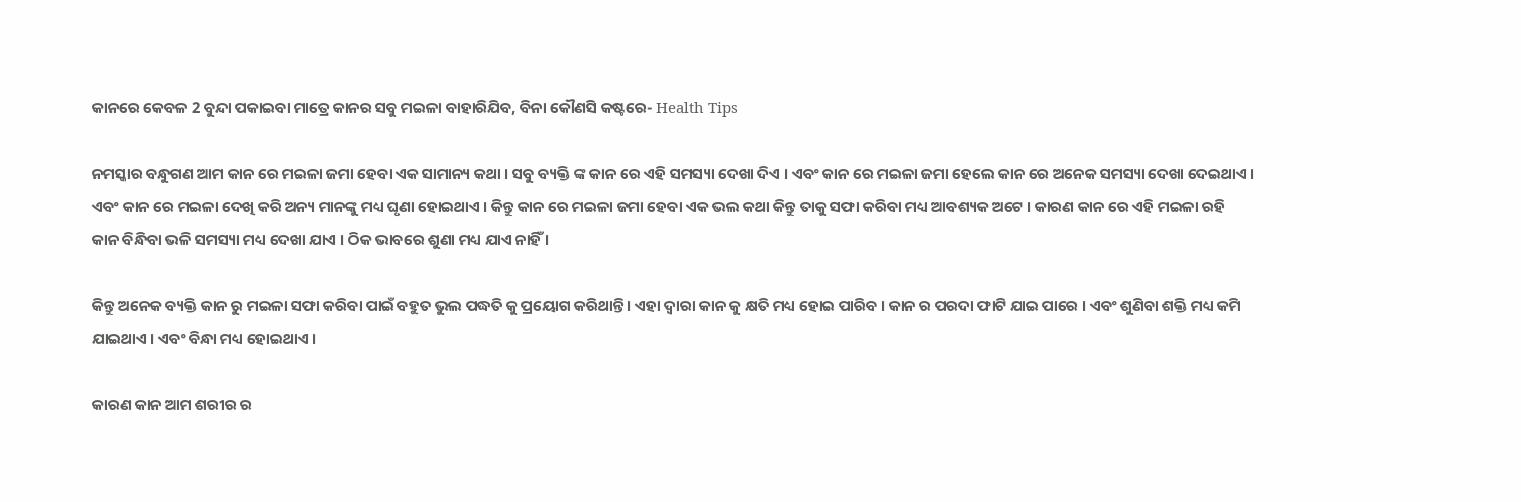କାନରେ କେବଳ 2 ବୁନ୍ଦା ପକାଇବା ମାତ୍ରେ କାନର ସବୁ ମଇଳା ବାହାରିଯିବ, ବିନା କୌଣସି କଷ୍ଟରେ- Health Tips

ନମସ୍କାର ବନ୍ଧୁଗଣ ଆମ କାନ ରେ ମଇଳା ଜମା ହେବା ଏକ ସାମାନ୍ୟ କଥା । ସବୁ ବ୍ୟକ୍ତି ଙ୍କ କାନ ରେ ଏହି ସମସ୍ୟା ଦେଖା ଦିଏ । ଏବଂ କାନ ରେ ମଇଳା ଜମା ହେଲେ କାନ ରେ ଅନେକ ସମସ୍ୟା ଦେଖା ଦେଇଥାଏ । ଏବଂ କାନ ରେ ମଇଳା ଦେଖି କରି ଅନ୍ୟ ମାନଙ୍କୁ ମଧ୍ୟ ଘୃଣା ହୋଇଥାଏ । କିନ୍ତୁ କାନ ରେ ମଇଳା ଜମା ହେବା ଏକ ଭଲ କଥା କିନ୍ତୁ ତାକୁ ସଫା କରିବା ମଧ୍ୟ ଆବଶ୍ୟକ ଅଟେ । କାରଣ କାନ ରେ ଏହି ମଇଳା ରହି କାନ ବିନ୍ଧିବା ଭଳି ସମସ୍ୟା ମଧ୍ୟ ଦେଖା ଯାଏ । ଠିକ ଭାବରେ ଶୁଣା ମଧ୍ୟ ଯାଏ ନାହିଁ ।

କିନ୍ତୁ ଅନେକ ବ୍ୟକ୍ତି କାନ ରୁ ମଇଳା ସଫା କରିବା ପାଇଁ ବହୁତ ଭୁଲ ପଦ୍ଧତି କୁ ପ୍ରୟୋଗ କରିଥାନ୍ତି । ଏହା ଦ୍ୱାରା କାନ କୁ କ୍ଷତି ମଧ୍ୟ ହୋଇ ପାରିବ । କାନ ର ପରଦା ଫାଟି ଯାଇ ପାରେ । ଏବଂ ଶୁଣିବା ଶକ୍ତି ମଧ୍ୟ କମି ଯାଇଥାଏ । ଏବଂ ବିନ୍ଧା ମଧ୍ୟ ହୋଇଥାଏ ।

କାରଣ କାନ ଆମ ଶରୀର ର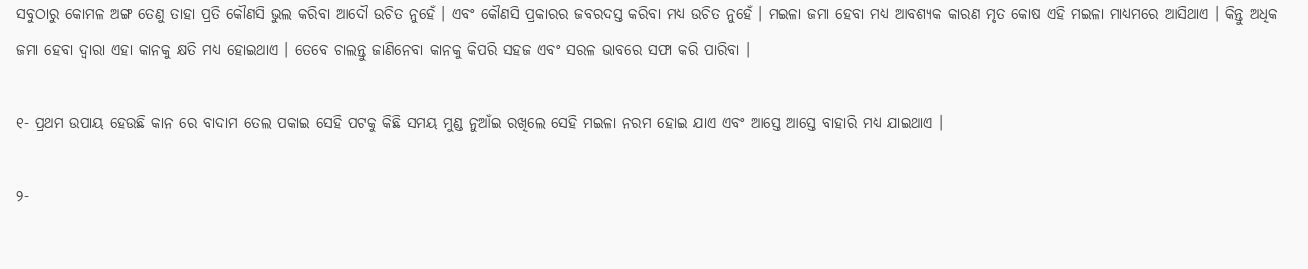ସବୁଠାରୁ କୋମଳ ଅଙ୍ଗ ତେଣୁ ତାହା ପ୍ରତି କୌଣସି ଭୁଲ କରିବା ଆଦୌ ଉଚିତ ନୁହେଁ । ଏବଂ କୌଣସି ପ୍ରକାରର ଜବରଦସ୍ତ କରିବା ମଧ୍ୟ ଉଚିତ ନୁହେଁ । ମଇଳା ଜମା ହେବା ମଧ୍ୟ ଆବଶ୍ୟକ କାରଣ ମୃତ କୋଷ ଏହି ମଇଳା ମାଧ୍ୟମରେ ଆସିଥାଏ । କିନ୍ତୁ ଅଧିକ ଜମା ହେବା ଦ୍ୱାରା ଏହା କାନକୁ କ୍ଷତି ମଧ୍ୟ ହୋଇଥାଏ । ତେବେ ଚାଲନ୍ତୁ ଜାଣିନେବା କାନକୁ କିପରି ସହଜ ଏବଂ ସରଳ ଭାବରେ ସଫା କରି ପାରିବା ।

୧- ପ୍ରଥମ ଉପାୟ ହେଉଛି କାନ ରେ ବାଦାମ ତେଲ ପକାଇ ସେହି ପଟକୁ କିଛି ସମୟ ମୁଣ୍ଡ ନୁଆଁଇ ରଖିଲେ ସେହି ମଇଳା ନରମ ହୋଇ ଯାଏ ଏବଂ ଆସ୍ତେ ଆସ୍ତେ ବାହାରି ମଧ୍ୟ ଯାଇଥାଏ ।

୨-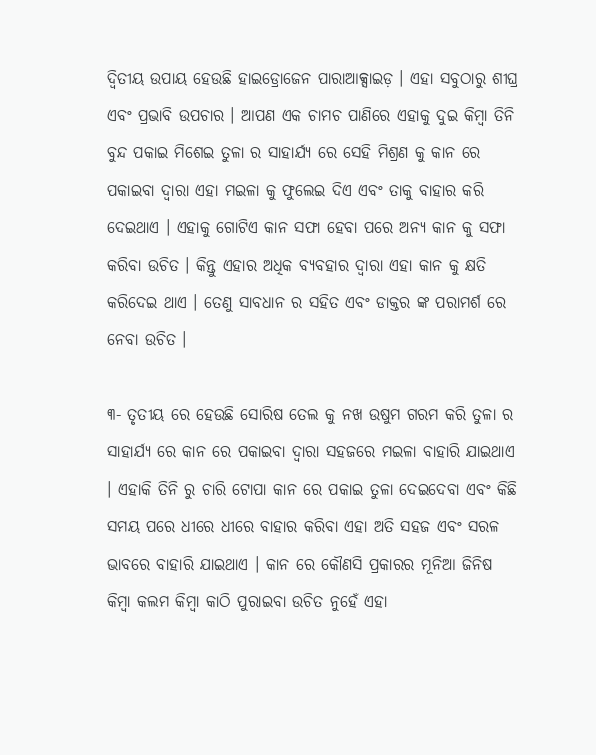ଦ୍ୱିତୀୟ ଉପାୟ ହେଉଛି ହାଇଡ୍ରୋଜେନ ପାରାଆକ୍ସାଇଡ଼ । ଏହା ସବୁଠାରୁ ଶୀଘ୍ର ଏବଂ ପ୍ରଭାବି ଉପଚାର । ଆପଣ ଏକ ଚାମଚ ପାଣିରେ ଏହାକୁ ଦୁଇ କିମ୍ବା ତିନି ବୁନ୍ଦ ପକାଇ ମିଶେଇ ତୁଳା ର ସାହାର୍ଯ୍ୟ ରେ ସେହି ମିଶ୍ରଣ କୁ କାନ ରେ ପକାଇବା ଦ୍ୱାରା ଏହା ମଇଳା କୁ ଫୁଲେଇ ଦିଏ ଏବଂ ତାକୁ ବାହାର କରି ଦେଇଥାଏ । ଏହାକୁ ଗୋଟିଏ କାନ ସଫା ହେବା ପରେ ଅନ୍ୟ କାନ କୁ ସଫା କରିବା ଉଚିତ । କିନ୍ତୁ ଏହାର ଅଧିକ ବ୍ୟବହାର ଦ୍ୱାରା ଏହା କାନ କୁ କ୍ଷତି କରିଦେଇ ଥାଏ । ତେଣୁ ସାବଧାନ ର ସହିତ ଏବଂ ଡାକ୍ତର ଙ୍କ ପରାମର୍ଶ ରେ ନେବା ଉଚିତ ।

୩- ତୃତୀୟ ରେ ହେଉଛି ସୋରିଷ ତେଲ କୁ ନଖ ଉଷୁମ ଗରମ କରି ତୁଳା ର ସାହାର୍ଯ୍ୟ ରେ କାନ ରେ ପକାଇବା ଦ୍ୱାରା ସହଜରେ ମଇଳା ବାହାରି ଯାଇଥାଏ । ଏହାକି ତିନି ରୁ ଚାରି ଟୋପା କାନ ରେ ପକାଇ ତୁଳା ଦେଇଦେବା ଏବଂ କିଛି ସମୟ ପରେ ଧୀରେ ଧୀରେ ବାହାର କରିବା ଏହା ଅତି ସହଜ ଏବଂ ସରଳ ଭାବରେ ବାହାରି ଯାଇଥାଏ । କାନ ରେ କୌଣସି ପ୍ରକାରର ମୂନିଆ ଜିନିଷ କିମ୍ବା କଲମ କିମ୍ବା କାଠି ପୁରାଇବା ଉଚିତ ନୁହେଁ ଏହା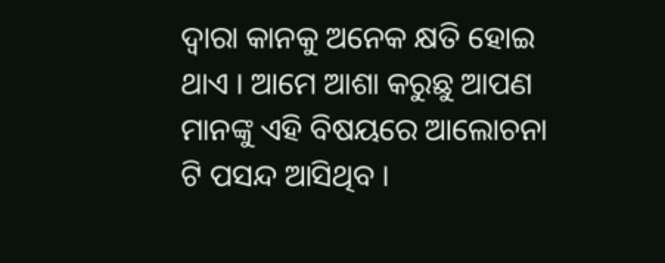ଦ୍ୱାରା କାନକୁ ଅନେକ କ୍ଷତି ହୋଇ ଥାଏ । ଆମେ ଆଶା କରୁଛୁ ଆପଣ ମାନଙ୍କୁ ଏହି ବିଷୟରେ ଆଲୋଚନା ଟି ପସନ୍ଦ ଆସିଥିବ ।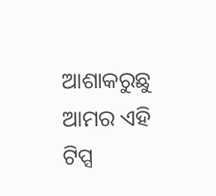ଆଶାକରୁଛୁ ଆମର ଏହି ଟିପ୍ସ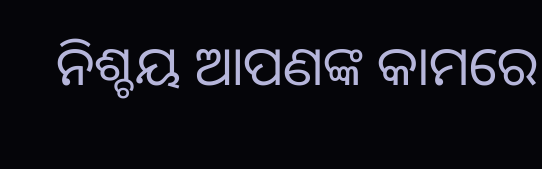ନିଶ୍ଚୟ ଆପଣଙ୍କ କାମରେ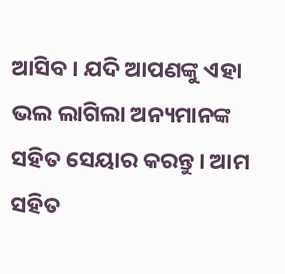ଆସିବ । ଯଦି ଆପଣଙ୍କୁ ଏହା ଭଲ ଲାଗିଲା ଅନ୍ୟମାନଙ୍କ ସହିତ ସେୟାର କରନ୍ତୁ । ଆମ ସହିତ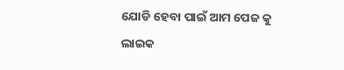ଯୋଡି ହେବା ପାଇଁ ଆମ ପେଜ କୁ ଲାଇକ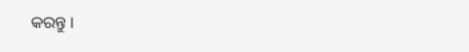କରନ୍ତୁ ।